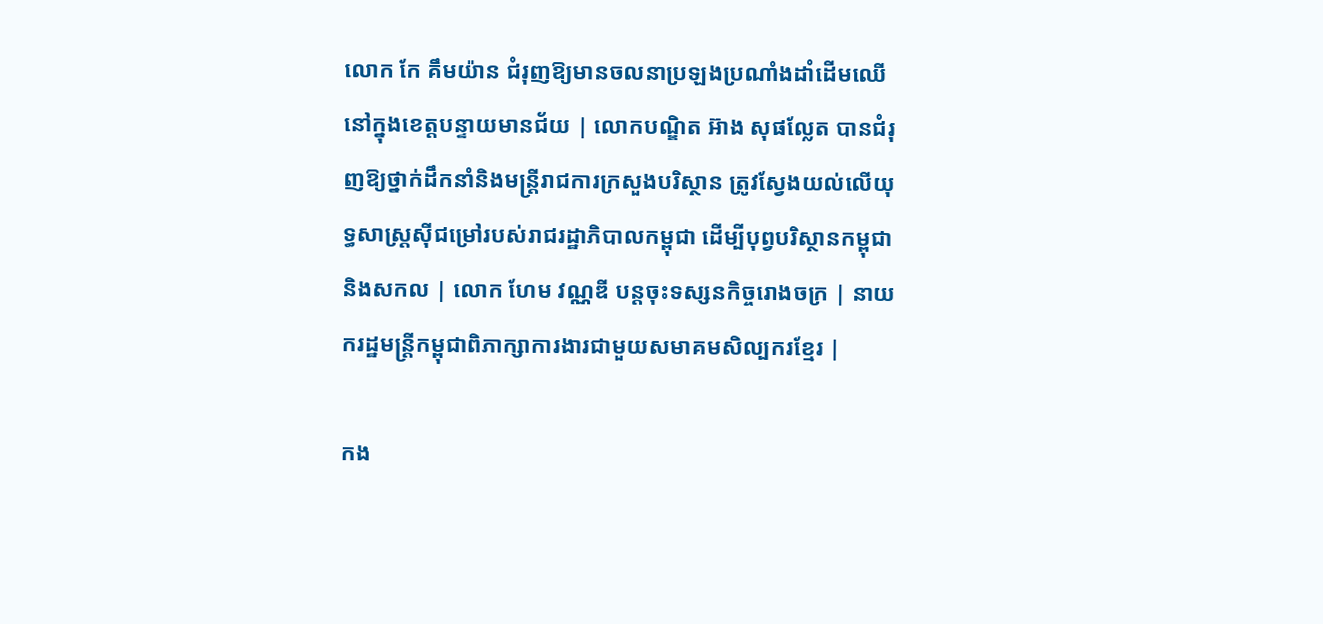លោក កែ គឹមយ៉ាន ជំរុញឱ្យមានចលនាប្រឡងប្រណាំងដាំដើមឈើនៅក្នុងខេត្តបន្ទាយមានជ័យ | លោកបណ្ឌិត អ៊ាង សុផល្លែត បានជំរុញឱ្យថ្នាក់ដឹកនាំនិងមន្រ្តីរាជការក្រសួងបរិស្ថាន ត្រូវស្វែងយល់លើយុទ្ធសាស្រ្តស៊ីជម្រៅរបស់រាជរដ្ឋាភិបាលកម្ពុជា ដើម្បីបុព្វបរិស្ថានកម្ពុជានិងសកល | លោក ហែម វណ្ណឌី បន្តចុះទស្សនកិច្ចរោងចក្រ | នាយករដ្ឋមន្ត្រីកម្ពុជាពិភាក្សាការងារជាមួយសមាគមសិល្បករខ្មែរ |

កង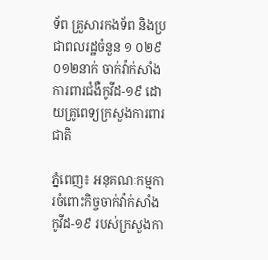ទ័ព គ្រួសារកងទ័ព និងប្រជាពលរដ្ឋចំនួន ១ ០២៩ ០១២នាក់ ចាក់វ៉ាក់សាំងការពារជំងឺកូវីដ-១៩ ដោយគ្រូពេទ្យក្រសួងការពារជាតិ

ភ្នំពេញ៖ អនុគណៈកម្មការចំពោះកិច្ចចាក់វ៉ាក់សាំងកូវីដ-១៩ របស់ក្រសួងកា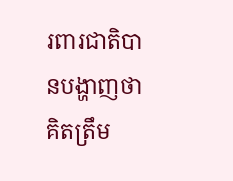រពារជាតិបានបង្ហាញថា គិតត្រឹម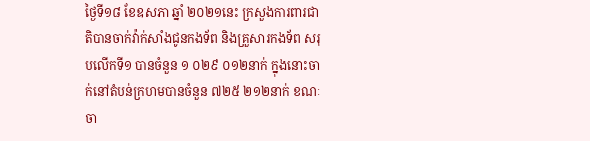ថ្ងៃទី១៨ ខែឧសភា ឆ្នាំ ២០២១នេះ ក្រសួងការពារជាតិបានចាក់វ៉ាក់សាំងជូនកងទ័ព និងគ្រួសារកងទ័ព សរុបលើកទី១ បានចំនួន ១ ០២៩ ០១២នាក់ ក្នុងនោះចាក់នៅតំបន់ក្រហមបានចំនួន ៧២៥ ២១២នាក់ ខណៈចា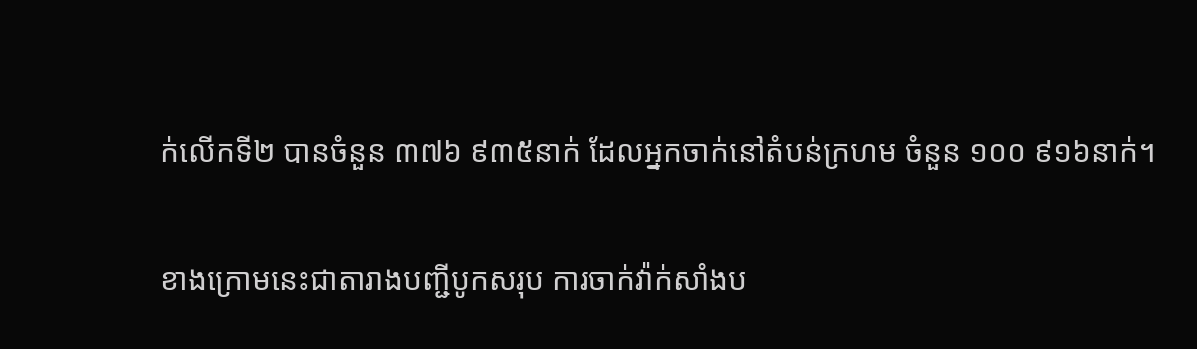ក់លើកទី២ បានចំនួន ៣៧៦ ៩៣៥នាក់ ដែលអ្នកចាក់នៅតំបន់ក្រហម ចំនួន ១០០ ៩១៦នាក់។

ខាងក្រោមនេះជាតារាងបញ្ជីបូកសរុប ការចាក់វ៉ាក់សាំងប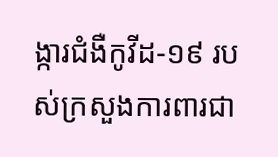ង្ការជំងឺកូវីដ-១៩ របស់ក្រសួងការពារជា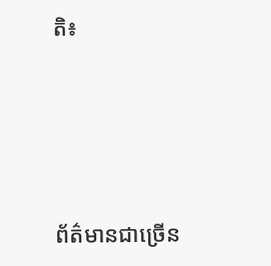តិ៖




ព័ត៌មានជាច្រើន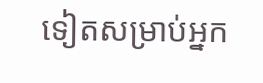ទៀតសម្រាប់អ្នក